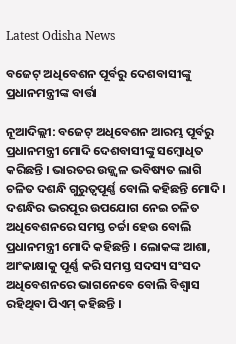Latest Odisha News

ବଜେଟ୍ ଅଧିବେଶନ ପୂର୍ବରୁ ଦେଶବାସୀଙ୍କୁ ପ୍ରଧାନମନ୍ତ୍ରୀଙ୍କ ବାର୍ତ୍ତା

ନୂଆଦିଲ୍ଲୀ: ବଜେଟ୍ ଅଧିବେଶନ ଆରମ୍ଭ ପୂର୍ବରୁ ପ୍ରଧାନମନ୍ତ୍ରୀ ମୋଦି ଦେଶବାସୀଙ୍କୁ ସମ୍ବୋଧିତ କରିଛନ୍ତି । ଭାରତର ଉଜ୍ଜ୍ୱଳ ଭବିଷ୍ୟତ ଲାଗି ଚଳିତ ଦଶନ୍ଧି ଗୁରୁତ୍ୱପୂର୍ଣ୍ଣ ବୋଲି କହିଛନ୍ତି ମୋଦି । ଦଶନ୍ଧିର ଭରପୂର ଉପଯୋଗ ନେଇ ଚଳିତ ଅଧିବେଶନରେ ସମସ୍ତ ଚର୍ଚ୍ଚା ହେଉ ବୋଲି ପ୍ରଧାନମନ୍ତ୍ରୀ ମୋଦି କହିଛନ୍ତି । ଲୋକଙ୍କ ଆଶା, ଆଂକାକ୍ଷାକୁ ପୂର୍ଣ୍ଣ କରି ସମସ୍ତ ସଦସ୍ୟ ସଂସଦ ଅଧିବେଶନରେ ଭାଗନେବେ ବୋଲି ବିଶ୍ୱାସ ରହିଥିବା ପିଏମ୍ କହିଛନ୍ତି ।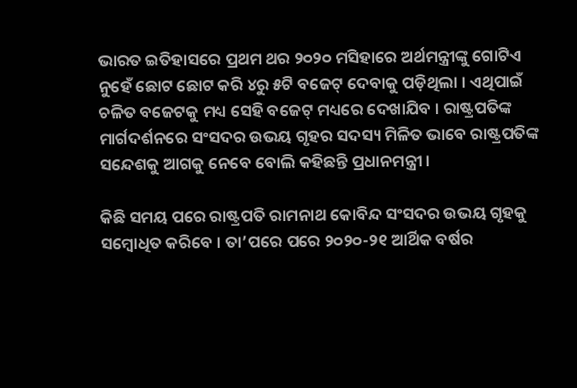ଭାରତ ଇତିହାସରେ ପ୍ରଥମ ଥର ୨୦୨୦ ମସିହାରେ ଅର୍ଥମନ୍ତ୍ରୀଙ୍କୁ ଗୋଟିଏ ନୁହେଁ ଛୋଟ ଛୋଟ କରି ୪ରୁ ୫ଟି ବଜେଟ୍ ଦେବାକୁ ପଡ଼ିଥିଲା । ଏଥିପାଇଁ ଚଳିତ ବଜେଟକୁ ମଧ୍ୟ ସେହି ବଜେଟ୍ ମଧ୍ୟରେ ଦେଖାଯିବ । ରାଷ୍ଟ୍ରପତିଙ୍କ ମାର୍ଗଦର୍ଶନରେ ସଂସଦର ଉଭୟ ଗୃହର ସଦସ୍ୟ ମିଳିତ ଭାବେ ରାଷ୍ଟ୍ରପତିଙ୍କ ସନ୍ଦେଶକୁ ଆଗକୁ ନେବେ ବୋଲି କହିଛନ୍ତି ପ୍ରଧାନମନ୍ତ୍ରୀ ।

କିଛି ସମୟ ପରେ ରାଷ୍ଟ୍ରପତି ରାମନାଥ କୋବିନ୍ଦ ସଂସଦର ଉଭୟ ଗୃହକୁ ସମ୍ବୋଧିତ କରିବେ । ତା’ପରେ ପରେ ୨୦୨୦-୨୧ ଆର୍ଥିକ ବର୍ଷର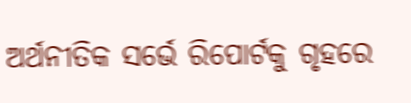ଅର୍ଥନୀତିକ ସର୍ଭେ ରିପୋର୍ଟକୁ ଗୃହରେ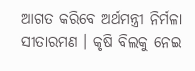ଆଗତ କରିବେ ଅର୍ଥମନ୍ତ୍ରୀ ନିର୍ମଳା ସୀତାରମଣ । କୃଷି ବିଲକୁ ନେଇ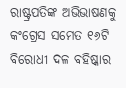ରାଷ୍ଟ୍ରପତିଙ୍କ ଅଭିଭାଷଣକୁ କଂଗ୍ରେସ ସମେତ ୧୬ଟି ବିରୋଧୀ ଦଳ ବହିଷ୍କାର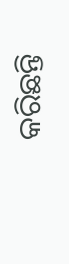କରିଛନ୍ତି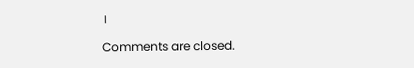।

Comments are closed.